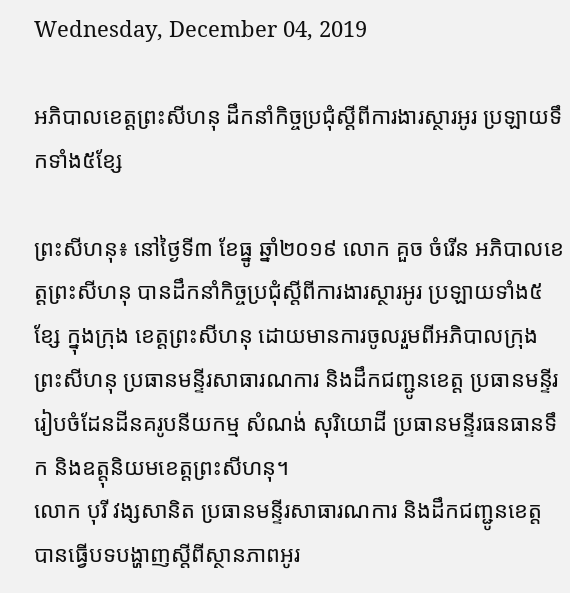Wednesday, December 04, 2019

អភិបាលខេត្តព្រះសីហនុ ដឹកនាំកិច្ចប្រជុំស្តីពីការងារស្ថារអូរ ប្រឡាយទឹកទាំង៥ខ្សែ

ព្រះសីហនុ៖ នៅថ្ងៃទី៣ ខែធ្នូ ឆ្នាំ២០១៩ លោក គួច ចំរើន អភិបាលខេត្តព្រះសីហនុ បានដឹកនាំកិច្ចប្រជុំស្តីពីការងារស្ថារអូរ ប្រឡាយទាំង៥ខ្សែ ក្នុងក្រុង ខេត្តព្រះសីហនុ ដោយមានការចូលរួមពីអភិបាលក្រុងព្រះសីហនុ ប្រធានមន្ទីរសាធារណការ និងដឹកជញ្ជូនខេត្ត ប្រធានមន្ទីររៀបចំដែនដីនគរូបនីយកម្ម សំណង់ សុរិយោដី ប្រធានមន្ទីរធនធានទឹក និងឧត្តុនិយមខេត្តព្រះសីហនុ។
លោក បុរី វង្សសានិត ប្រធានមន្ទីរសាធារណការ និងដឹកជញ្ជូនខេត្ត បានធ្វើបទបង្ហាញស្តីពីស្ថានភាពអូរ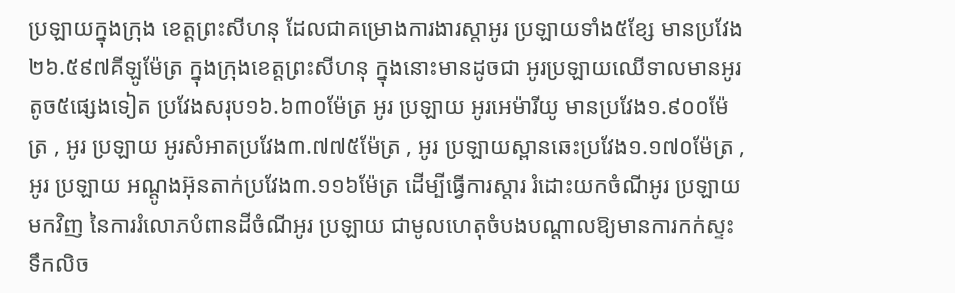ប្រឡាយក្នុងក្រុង ខេត្តព្រះសីហនុ ដែលជាគម្រោងការងារស្តាអូរ ប្រឡាយទាំង៥ខ្សែ មានប្រវែង២៦.៥៩៧គីឡូម៉ែត្រ ក្នុងក្រុងខេត្តព្រះសីហនុ ក្នុងនោះមានដូចជា អូរប្រឡាយឈើទាលមានអូរតូច៥ផ្សេងទៀត ប្រវែងសរុប១៦.៦៣០ម៉ែត្រ អូរ ប្រឡាយ អូរអេម៉ារីយូ មានប្រវែង១.៩០០ម៉ែត្រ , អូរ ប្រឡាយ អូរសំអាតប្រវែង៣.៧៧៥ម៉ែត្រ , អូរ ប្រឡាយស្ពានឆេះប្រវែង១.១៧០ម៉ែត្រ , អូរ ប្រឡាយ អណ្តូងអ៊ុនតាក់ប្រវែង៣.១១៦ម៉ែត្រ ដើម្បីធ្វើការស្តារ រំដោះយកចំណីអូរ ប្រឡាយមកវិញ នៃការរំលោភបំពានដីចំណីអូរ ប្រឡាយ ជាមូលហេតុចំបងបណ្តាលឱ្យមានការកក់ស្ទះទឹកលិច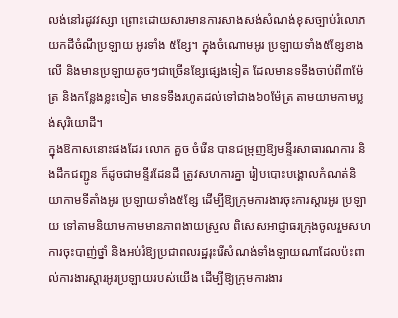លង់នៅរដូវវស្សា ព្រោះដោយសារមានការសាងសង់សំណង់ខុសច្បាប់រំលោភយកដីចំណីប្រឡាយ អូរទាំង ៥ខ្សែ។ ក្នុងចំណោមអូរ ប្រឡាយទាំង៥ខ្សែខាងលើ និងមានប្រឡាយតូចៗជាច្រើនខ្សែផ្សេងទៀត ដែលមានទទឹងចាប់ពី៣ម៉ែត្រ និងកន្លែងខ្លះទៀត មានទទឹងរហូតដល់ទៅជាង៦០ម៉ែត្រ តាមយាមកាមប្លង់សុរិយោដី។
ក្នុងឱកាសនោះផងដែរ លោក គួច ចំរើន បានជម្រុញឱ្យមន្ទីរសាធារណការ និងដឹកជញ្ជូន ក៏ដូចជាមន្ទីរដែនដី ត្រូវសហការគ្នា រៀបបោះបង្គោលកំណត់និយាកាមទីតាំងអូរ ប្រឡាយទាំង៥ខ្សែ ដើម្បីឱ្យក្រុមការងារចុះការស្តារអូរ ប្រឡាយ ទៅតាមនិយាមកាមមានភាពងាយស្រួល ពិសេសអាជ្ញាធរក្រុងចូលរួមសហការចុះបាញ់ថ្នាំ និងអប់រំឱ្យប្រជាពលរដ្ឋរុះរើសំណង់ទាំងឡាយណាដែលប៉ះពាល់ការងារស្តារអូរប្រឡាយរបស់យើង ដើម្បីឱ្យក្រុមការងារ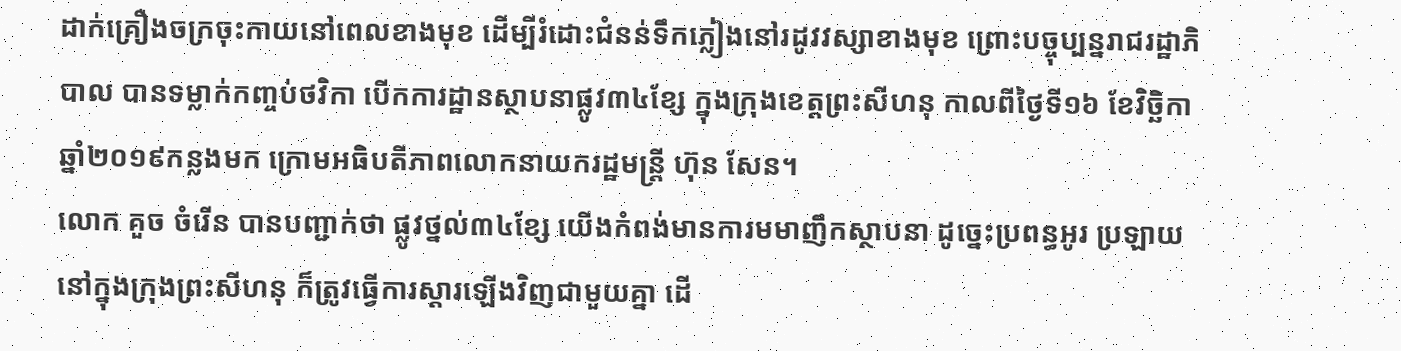ដាក់គ្រឿងចក្រចុះកាយនៅពេលខាងមុខ ដើម្បីរំដោះជំនន់ទឹកភ្លៀងនៅរដូវវស្សាខាងមុខ ព្រោះបច្ចុប្បន្នរាជរដ្ឋាភិបាល បានទម្លាក់កញ្ចប់ថវិកា បើកការដ្ឋានស្ថាបនាផ្លូវ៣៤ខ្សែ ក្នុងក្រុងខេត្តព្រះសីហនុ កាលពីថ្ងៃទី១៦ ខែវិច្ឆិកា ឆ្នាំ២០១៩កន្លងមក ក្រោមអធិបតីភាពលោកនាយករដ្ឋមន្ត្រី ហ៊ុន សែន។
លោក គួច ចំរើន បានបញ្ជាក់ថា ផ្លូវថ្នល់៣៤ខ្សែ យើងកំពង់មានការមមាញឹកស្ថាបនា ដូច្នេះប្រពន្ធអូរ ប្រឡាយនៅក្នុងក្រុងព្រះសីហនុ ក៏ត្រូវធ្វើការស្តារឡើងវិញជាមួយគ្នា ដើ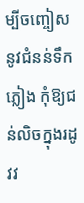ម្បីចញ្ចៀសនូវជំនន់ទឹកភ្លៀង កុំឱ្យជន់លិចក្នុងរដូវវ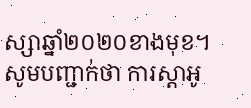ស្សាឆ្នាំ២០២០ខាងមុខ។
សូមបញ្ជាក់ថា ការស្តាអូ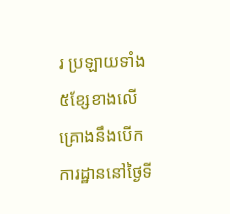រ ប្រឡាយទាំង ៥ខ្សែខាងលើ គ្រោងនឹងបើកការដ្ឋាននៅថ្ងៃទី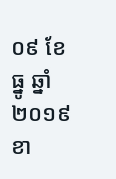០៩ ខែធ្នូ ឆ្នាំ២០១៩ខា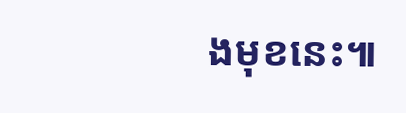ងមុខនេះ៕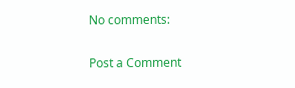No comments:

Post a Comment